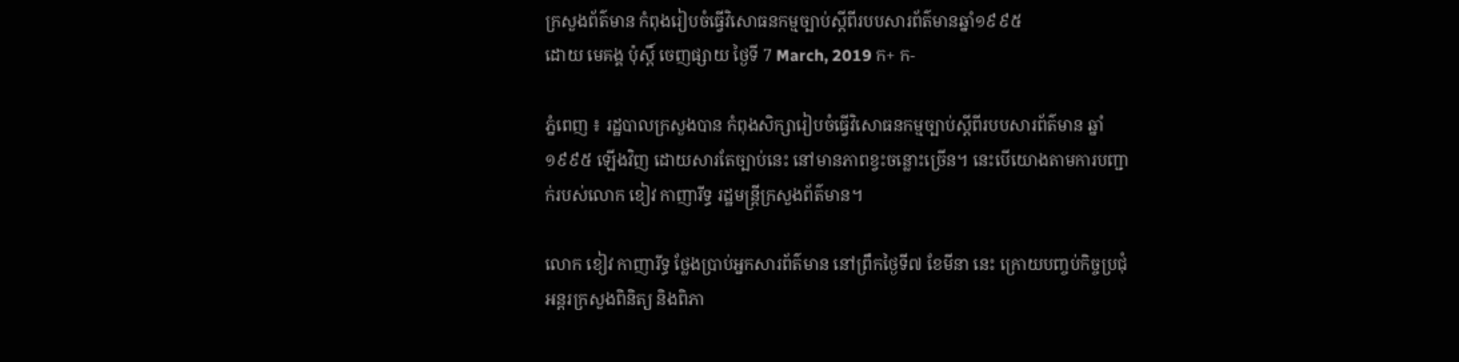ក្រសួងព័ត៌មាន កំពុងរៀបចំធ្វើវិសោធនកម្មច្បាប់ស្តីពីរបបសារព័ត៌មានឆ្នាំ១៩៩៥
ដោយ មេគង្គ ប៉ុស្តិ៍ ចេញផ្សាយ ថ្ងៃទី 7 March, 2019 ក+ ក-

ភ្នំពេញ ៖ រដ្ឋបាលក្រសួងបាន កំពុងសិក្សារៀបចំធ្វើវិសោធនកម្មច្បាប់ស្តីពីរបបសារព័ត៌មាន ឆ្នាំ១៩៩៥ ឡើងវិញ ដោយសារតែច្បាប់នេះ នៅមានភាពខ្វះចន្លោះច្រើន។ នេះបើយោងតាមការបញ្ជាក់របស់លោក ខៀវ កាញារីទ្ធ រដ្ឋមន្រ្តីក្រសួងព័ត៌មាន។

លោក ខៀវ កាញារីទ្ធ ថ្លែងប្រាប់អ្នកសារព័ត៌មាន នៅព្រឹកថ្ងៃទី៧ ខែមីនា នេះ ក្រោយបញ្ចប់កិច្ចប្រជុំអន្តរក្រសួងពិនិត្យ និងពិភា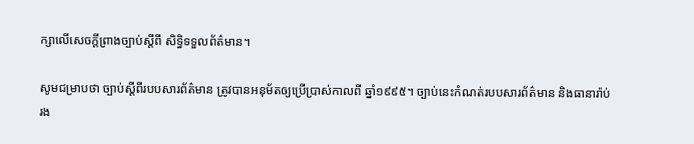ក្សាលើសេចក្តីព្រាងច្បាប់ស្តីពី សិទ្ធិទទួលព័ត៌មាន។

សូមជម្រាបថា ច្បាប់ស្តីពីរបបសារព័ត៌មាន ត្រូវបានអនុម័តឲ្យប្រើប្រាស់កាលពី ឆ្នាំ១៩៩៥។ ច្បាប់នេះកំណត់របបសារព័ត៌មាន និងធានារ៉ាប់រង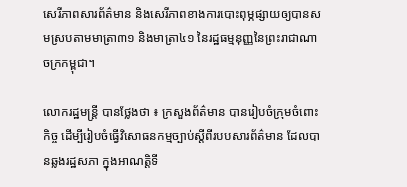សេរីភាពសារព័ត៌មាន និងសេរីភាពខាងការបោះពុម្ភផ្សាយឲ្យបានសមស្របតាមមាត្រា៣១ និងមាត្រា៤១ នៃរដ្ឋធម្មនុញ្ញនៃព្រះរាជាណាចក្រកម្ពុជា។

លោករដ្ឋមន្ត្រី បានថ្លែងថា ៖ ក្រសួងព័ត៌មាន បានរៀបចំក្រុមចំពោះកិច្ច ដើម្បីរៀបចំធ្វើវិសោធនកម្មច្បាប់ស្តីពីរបបសារព័ត៌មាន ដែលបានឆ្លងរដ្ឋសភា ក្នុងអាណត្តិទី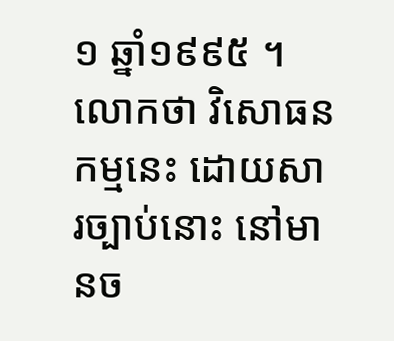១ ឆ្នាំ១៩៩៥ ។ លោកថា វិសោធនកម្មនេះ ដោយសារច្បាប់នោះ នៅមានច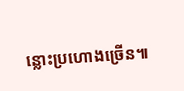ន្លោះប្រហោងច្រើន៕